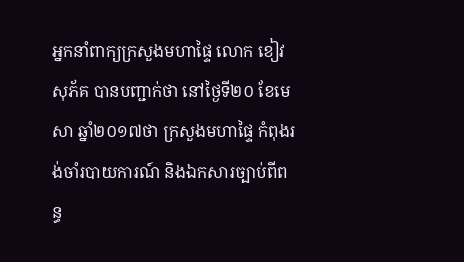អ្នកនាំពាក្យក្រសួងមហាផ្ទៃ លោក ខៀវ សុភ័គ បានបញ្ជាក់ថា នៅថ្ងៃទី២០ ខែមេសា ឆ្នាំ២០១៧ថា ក្រសួងមហាផ្ទៃ កំពុងរង់ចាំរបាយការណ៍ និងឯកសារច្បាប់ពីពន្ធ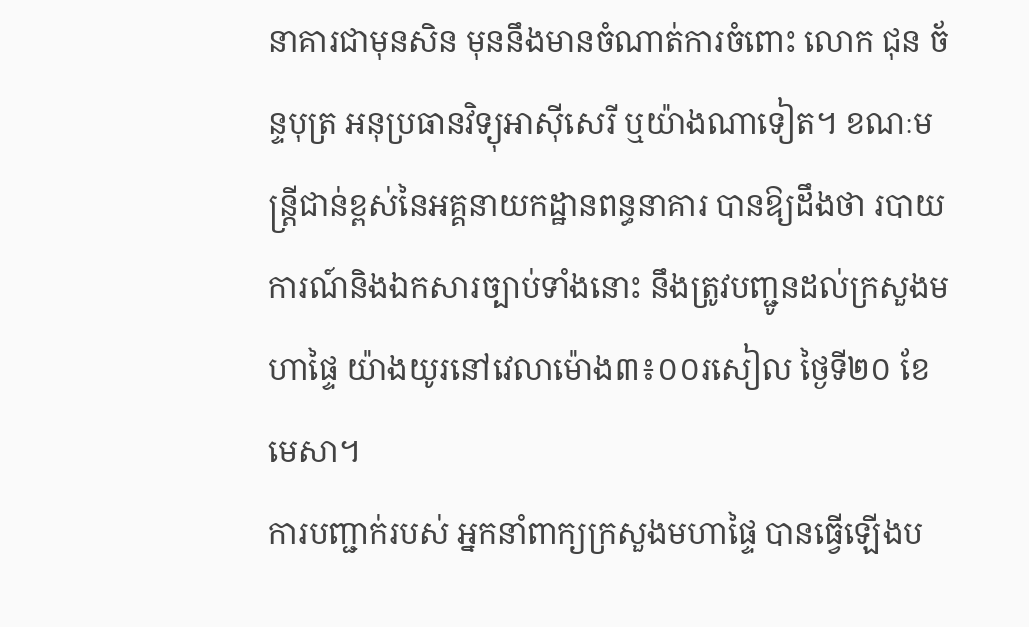នាគារជាមុនសិន មុននឹងមានចំណាត់ការចំពោះ លោក ជុន ច័ន្ទបុត្រ អនុប្រធានវិទ្យុអាស៊ីសេរី ឬយ៉ាងណាទៀត។ ខណៈមន្រ្តីជាន់ខ្ពស់នៃអគ្គនាយកដ្ឋានពន្ធនាគារ បានឱ្យដឹងថា របាយការណ៍និងឯកសារច្បាប់ទាំងនោះ នឹងត្រូវបញ្ជូនដល់ក្រសួងមហាផ្ទៃ យ៉ាងយូរនៅវេលាម៉ោង៣៖០០រសៀល ថ្ងៃទី២០ ខែមេសា។
ការបញ្ជាក់របស់ អ្នកនាំពាក្យក្រសួងមហាផ្ទៃ បានធ្វើឡើងប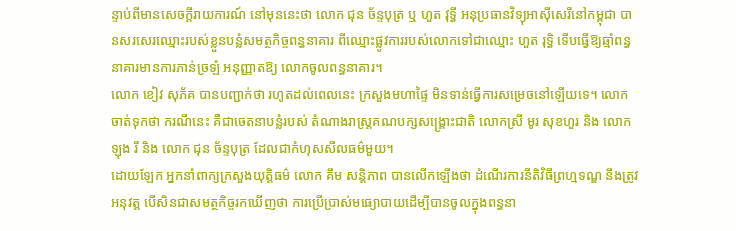ន្ទាប់ពីមានសេចក្តីរាយការណ៍ នៅមុននេះថា លោក ជុន ច័ន្ទបុត្រ ឬ ហួត វុទ្ធី អនុប្រធានវិទ្យុអាស៊ីសេរីនៅកម្ពុជា បានសរសេរឈ្មោះរបស់ខ្លួនបន្លំសមត្ថកិច្ចពន្ធនាគារ ពីឈ្មោះផ្លូវការរបស់លោកទៅជាឈ្មោះ ហួត រុទ្ធិ ទើបធ្វើឱ្យឆ្មាំពន្ធនាគារមានការភាន់ច្រឡំ អនុញ្ញាតឱ្យ លោកចូលពន្ធនាគារ។
លោក ខៀវ សុភ័គ បានបញ្ជាក់ថា រហូតដល់ពេលនេះ ក្រសួងមហាផ្ទៃ មិនទាន់ធ្វើការសម្រេចនៅឡើយទេ។ លោកចាត់ទុកថា ករណីនេះ គឺជាចេតនាបន្លំរបស់ តំណាងរាស្រ្តគណបក្សសង្រ្គោះជាតិ លោកស្រី មូរ សុខហួរ និង លោក ឡុង រី និង លោក ជុន ច័ន្ទបុត្រ ដែលជាកំហុសសីលធម៌មួយ។
ដោយឡែក អ្នកនាំពាក្យក្រសួងយុត្តិធម៌ លោក គឹម សន្តិភាព បានលើកឡើងថា ដំណើរការនីតិវិធីព្រហ្មទណ្ឌ នឹងត្រូវអនុវត្ត បើសិនជាសមត្ថកិច្ចរកឃើញថា ការប្រើប្រាស់មធ្យោបាយដើម្បីបានចូលក្នុងពន្ធនា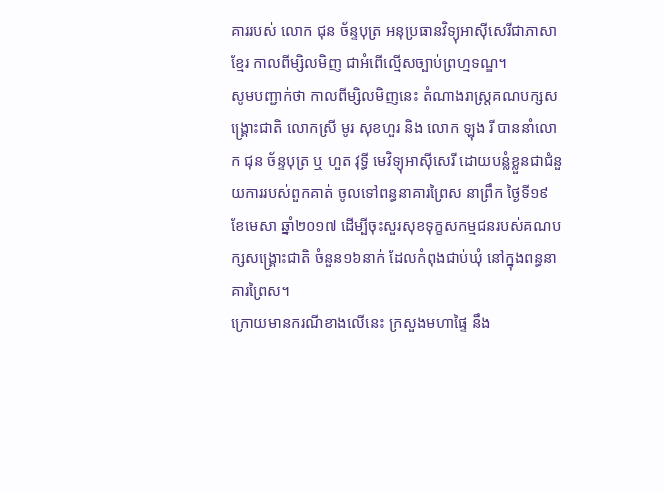គាររបស់ លោក ជុន ច័ន្ទបុត្រ អនុប្រធានវិទ្យុអាស៊ីសេរីជាភាសាខ្មែរ កាលពីម្សិលមិញ ជាអំពើល្មើសច្បាប់ព្រហ្មទណ្ឌ។
សូមបញ្ជាក់ថា កាលពីម្សិលមិញនេះ តំណាងរាស្រ្តគណបក្សសង្រ្គោះជាតិ លោកស្រី មូរ សុខហួរ និង លោក ឡុង រី បាននាំលោក ជុន ច័ន្ទបុត្រ ឬ ហួត វុទ្ធី មេវិទ្យុអាស៊ីសេរី ដោយបន្លំខ្លួនជាជំនួយការរបស់ពួកគាត់ ចូលទៅពន្ធនាគារព្រៃស នាព្រឹក ថ្ងៃទី១៩ ខែមេសា ឆ្នាំ២០១៧ ដើម្បីចុះសួរសុខទុក្ខសកម្មជនរបស់គណបក្សសង្រ្គោះជាតិ ចំនួន១៦នាក់ ដែលកំពុងជាប់ឃុំ នៅក្នុងពន្ធនាគារព្រៃស។
ក្រោយមានករណីខាងលើនេះ ក្រសួងមហាផ្ទៃ នឹង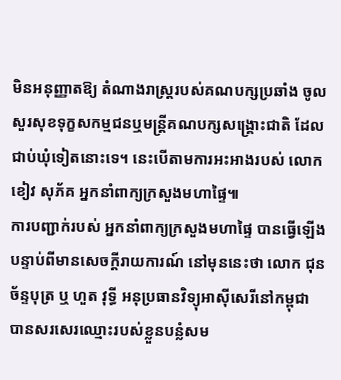មិនអនុញ្ញាតឱ្យ តំណាងរាស្រ្តរបស់គណបក្សប្រឆាំង ចូលសួរសុខទុក្ខសកម្មជនឬមន្រ្តីគណបក្សសង្រ្គោះជាតិ ដែលជាប់ឃុំទៀតនោះទេ។ នេះបើតាមការអះអាងរបស់ លោក ខៀវ សុភ័គ អ្នកនាំពាក្យក្រសួងមហាផ្ទៃ៕
ការបញ្ជាក់របស់ អ្នកនាំពាក្យក្រសួងមហាផ្ទៃ បានធ្វើឡើងបន្ទាប់ពីមានសេចក្តីរាយការណ៍ នៅមុននេះថា លោក ជុន ច័ន្ទបុត្រ ឬ ហួត វុទ្ធី អនុប្រធានវិទ្យុអាស៊ីសេរីនៅកម្ពុជា បានសរសេរឈ្មោះរបស់ខ្លួនបន្លំសម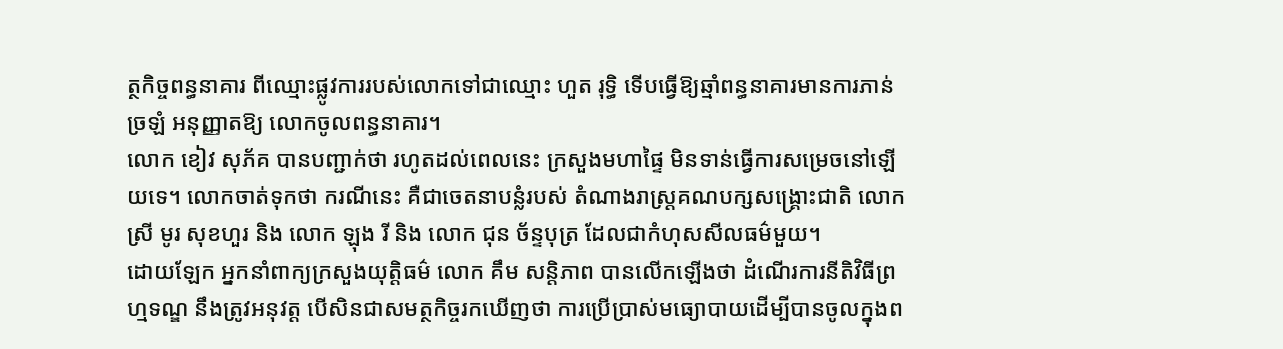ត្ថកិច្ចពន្ធនាគារ ពីឈ្មោះផ្លូវការរបស់លោកទៅជាឈ្មោះ ហួត រុទ្ធិ ទើបធ្វើឱ្យឆ្មាំពន្ធនាគារមានការភាន់ច្រឡំ អនុញ្ញាតឱ្យ លោកចូលពន្ធនាគារ។
លោក ខៀវ សុភ័គ បានបញ្ជាក់ថា រហូតដល់ពេលនេះ ក្រសួងមហាផ្ទៃ មិនទាន់ធ្វើការសម្រេចនៅឡើយទេ។ លោកចាត់ទុកថា ករណីនេះ គឺជាចេតនាបន្លំរបស់ តំណាងរាស្រ្តគណបក្សសង្រ្គោះជាតិ លោកស្រី មូរ សុខហួរ និង លោក ឡុង រី និង លោក ជុន ច័ន្ទបុត្រ ដែលជាកំហុសសីលធម៌មួយ។
ដោយឡែក អ្នកនាំពាក្យក្រសួងយុត្តិធម៌ លោក គឹម សន្តិភាព បានលើកឡើងថា ដំណើរការនីតិវិធីព្រហ្មទណ្ឌ នឹងត្រូវអនុវត្ត បើសិនជាសមត្ថកិច្ចរកឃើញថា ការប្រើប្រាស់មធ្យោបាយដើម្បីបានចូលក្នុងព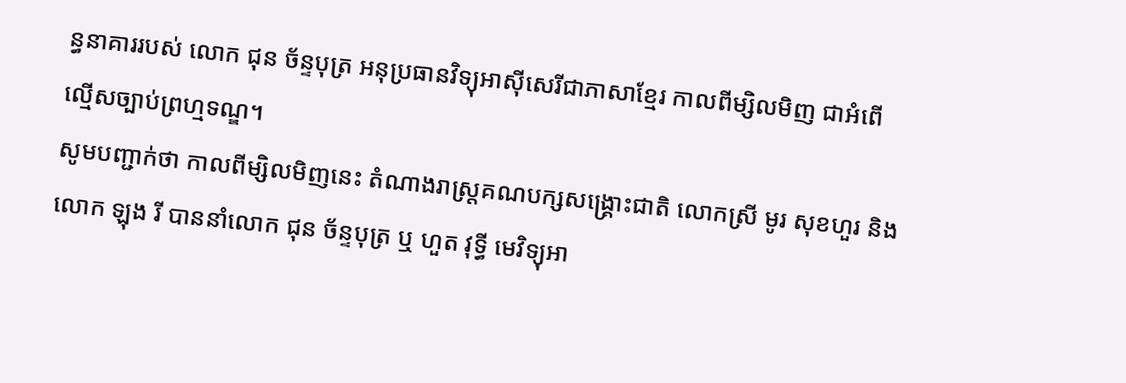ន្ធនាគាររបស់ លោក ជុន ច័ន្ទបុត្រ អនុប្រធានវិទ្យុអាស៊ីសេរីជាភាសាខ្មែរ កាលពីម្សិលមិញ ជាអំពើល្មើសច្បាប់ព្រហ្មទណ្ឌ។
សូមបញ្ជាក់ថា កាលពីម្សិលមិញនេះ តំណាងរាស្រ្តគណបក្សសង្រ្គោះជាតិ លោកស្រី មូរ សុខហួរ និង លោក ឡុង រី បាននាំលោក ជុន ច័ន្ទបុត្រ ឬ ហួត វុទ្ធី មេវិទ្យុអា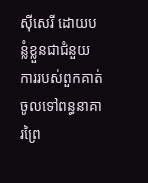ស៊ីសេរី ដោយបន្លំខ្លួនជាជំនួយការរបស់ពួកគាត់ ចូលទៅពន្ធនាគារព្រៃ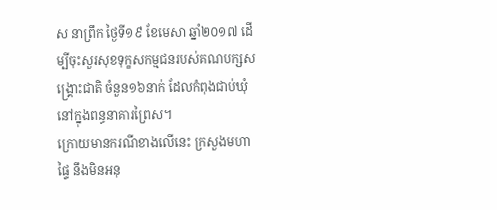ស នាព្រឹក ថ្ងៃទី១៩ ខែមេសា ឆ្នាំ២០១៧ ដើម្បីចុះសួរសុខទុក្ខសកម្មជនរបស់គណបក្សសង្រ្គោះជាតិ ចំនួន១៦នាក់ ដែលកំពុងជាប់ឃុំ នៅក្នុងពន្ធនាគារព្រៃស។
ក្រោយមានករណីខាងលើនេះ ក្រសួងមហាផ្ទៃ នឹងមិនអនុ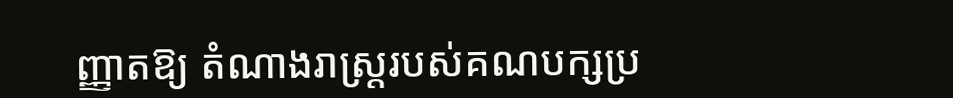ញ្ញាតឱ្យ តំណាងរាស្រ្តរបស់គណបក្សប្រ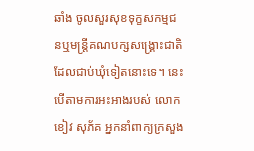ឆាំង ចូលសួរសុខទុក្ខសកម្មជនឬមន្រ្តីគណបក្សសង្រ្គោះជាតិ ដែលជាប់ឃុំទៀតនោះទេ។ នេះបើតាមការអះអាងរបស់ លោក ខៀវ សុភ័គ អ្នកនាំពាក្យក្រសួង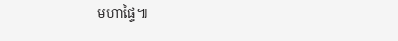មហាផ្ទៃ៕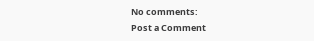No comments:
Post a Comment